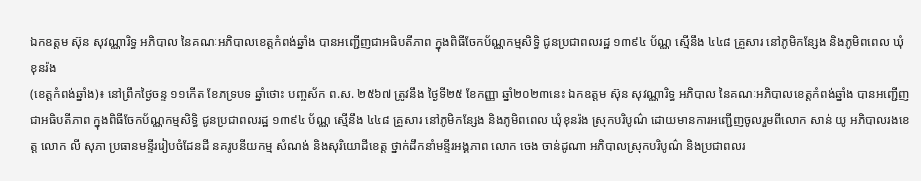ឯកឧត្តម ស៊ុន សុវណ្ណារិទ្ធ អភិបាល នៃគណៈអភិបាលខេត្តកំពង់ឆ្នាំង បានអញ្ជើញជាអធិបតីភាព ក្នុងពិធីចែកប័ណ្ណកម្មសិទ្ធិ ជូនប្រជាពលរដ្ឋ ១៣៩៤ ប័ណ្ណ ស្មើនឹង ៤៤៨ គ្រួសារ នៅភូមិកន្សែង និងភូមិពពេល ឃុំខុនរ៉ង
(ខេត្តកំពង់ឆ្នាំង)៖ នៅព្រឹកថ្ងៃចន្ទ ១១កើត ខែភទ្របទ ឆ្នាំថោះ បញ្ចស័ក ព.ស. ២៥៦៧ ត្រូវនឹង ថ្ងៃទី២៥ ខែកញ្ញា ឆ្នាំ២០២៣នេះ ឯកឧត្តម ស៊ុន សុវណ្ណារិទ្ធ អភិបាល នៃគណៈអភិបាលខេត្តកំពង់ឆ្នាំង បានអញ្ជើញជាអធិបតីភាព ក្នុងពិធីចែកប័ណ្ណកម្មសិទ្ធិ ជូនប្រជាពលរដ្ឋ ១៣៩៤ ប័ណ្ណ ស្មើនឹង ៤៤៨ គ្រួសារ នៅភូមិកន្សែង និងភូមិពពេល ឃុំខុនរ៉ង ស្រុកបរិបូណ៌ ដោយមានការអញ្ជើញចូលរួមពីលោក សាន់ យូ អភិបាលរងខេត្ត លោក លី សុភា ប្រធានមន្ទីររៀបចំដែនដី នគរូបនីយកម្ម សំណង់ និងសុរិយោដីខេត្ត ថ្នាក់ដឹកនាំមន្ទីរអង្គភាព លោក ចេង ចាន់ដូណា អភិបាលស្រុកបរិបូណ៌ និងប្រជាពលរ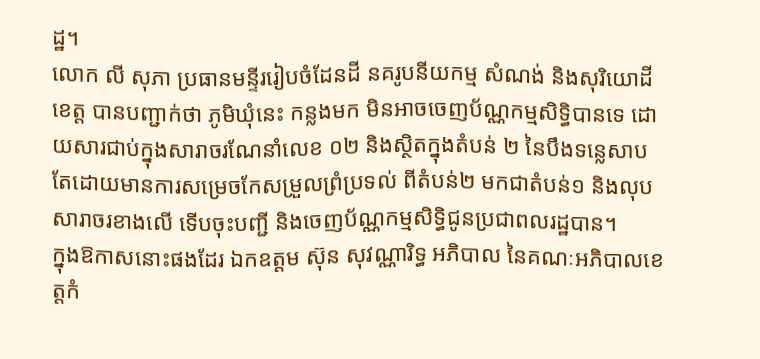ដ្ឋ។
លោក លី សុភា ប្រធានមន្ទីររៀបចំដែនដី នគរូបនីយកម្ម សំណង់ និងសុរិយោដីខេត្ត បានបញ្ជាក់ថា ភូមិឃុំនេះ កន្លងមក មិនអាចចេញប័ណ្ណកម្មសិទ្ធិបានទេ ដោយសារជាប់ក្នុងសារាចរណែនាំលេខ ០២ និងស្ថិតក្នុងតំបន់ ២ នៃបឹងទន្លេសាប តែដោយមានការសម្រេចកែសម្រួលព្រំប្រទល់ ពីតំបន់២ មកជាតំបន់១ និងលុបសារាចរខាងលើ ទើបចុះបញ្ជី និងចេញប័ណ្ណកម្មសិទ្ធិជូនប្រជាពលរដ្ឋបាន។
ក្នុងឱកាសនោះផងដែរ ឯកឧត្តម ស៊ុន សុវណ្ណារិទ្ធ អភិបាល នៃគណៈអភិបាលខេត្តកំ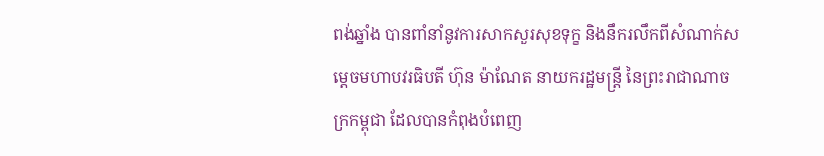ពង់ឆ្នាំង បានពាំនាំនូវការសាកសួរសុខទុក្ខ និងនឹករលឹកពីសំណាក់សម្ដេចមហាបវរធិបតី ហ៊ុន ម៉ាណែត នាយករដ្ឋមន្ត្រី នៃព្រះរាជាណាចក្រកម្ពុជា ដែលបានកំពុងបំពេញ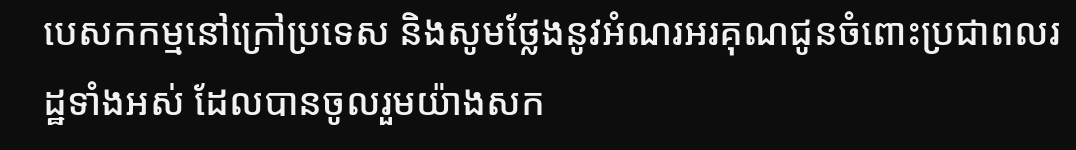បេសកកម្មនៅក្រៅប្រទេស និងសូមថ្លែងនូវអំណរអរគុណជូនចំពោះប្រជាពលរដ្ឋទាំងអស់ ដែលបានចូលរួមយ៉ាងសក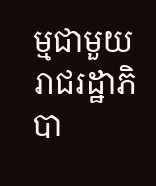ម្មជាមួយរាជរដ្ឋាភិបា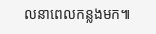លនាពេលកន្លងមក៕